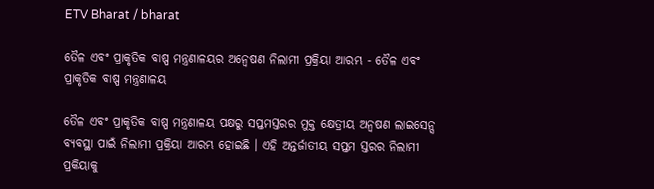ETV Bharat / bharat

ତୈଳ ଏବଂ ପ୍ରାକୃତିକ ବାଷ୍ପ ମନ୍ତ୍ରଣାଳୟର ଅନ୍ବେଷଣ ନିଲାମୀ ପ୍ରକ୍ରିୟା ଆରମ୍ଭ - ତୈଳ ଏବଂ ପ୍ରାକୃତିକ ବାଷ୍ପ ମନ୍ତ୍ରଣାଳୟ

ତୈଳ ଏବଂ ପ୍ରାକୃତିକ ବାଷ୍ପ ମନ୍ତ୍ରଣାଳୟ ପକ୍ଷରୁ ସପ୍ତମସ୍ତରର ମୁକ୍ତ କ୍ଷେତ୍ରୀୟ ଅନ୍ବଷଣ ଲାଇସେନ୍ସ ବ୍ୟବସ୍ଥା ପାଇଁ ନିଲାମୀ ପ୍ରକ୍ରିୟା ଆରମ୍ଭ ହୋଇଛି । ଏହି ଅନ୍ତର୍ଜାତୀୟ ସପ୍ତମ ସ୍ତରର ନିଲାମୀ ପ୍ରକିୟାକୁ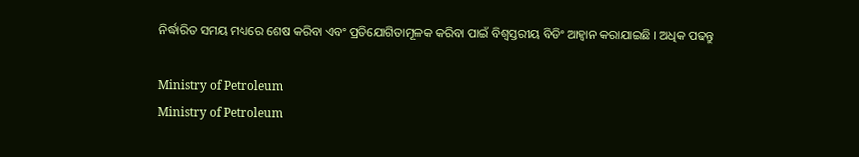ନିର୍ଦ୍ଧାରିତ ସମୟ ମଧ୍ୟରେ ଶେଷ କରିବା ଏବଂ ପ୍ରତିଯୋଗିତାମୂଳକ କରିବା ପାଇଁ ବିଶ୍ବସ୍ତରୀୟ ବିଡିଂ ଆହ୍ବାନ କରାଯାଇଛି । ଅଧିକ ପଢନ୍ତୁ

Ministry of Petroleum
Ministry of Petroleum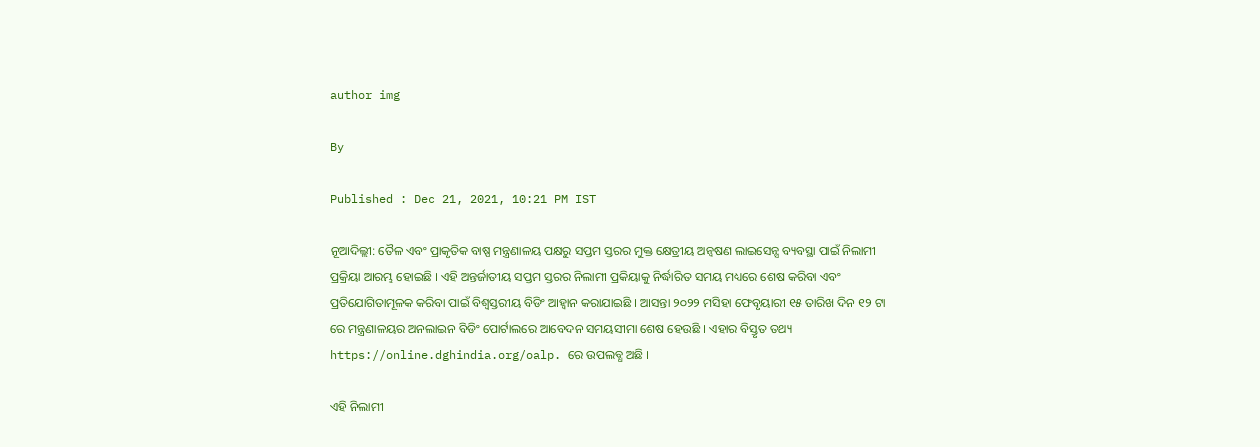author img

By

Published : Dec 21, 2021, 10:21 PM IST

ନୂଆଦିଲ୍ଲୀ: ତୈଳ ଏବଂ ପ୍ରାକୃତିକ ବାଷ୍ପ ମନ୍ତ୍ରଣାଳୟ ପକ୍ଷରୁ ସପ୍ତମ ସ୍ତରର ମୁକ୍ତ କ୍ଷେତ୍ରୀୟ ଅନ୍ବଷଣ ଲାଇସେନ୍ସ ବ୍ୟବସ୍ଥା ପାଇଁ ନିଲାମୀ ପ୍ରକ୍ରିୟା ଆରମ୍ଭ ହୋଇଛି । ଏହି ଅନ୍ତର୍ଜାତୀୟ ସପ୍ତମ ସ୍ତରର ନିଲାମୀ ପ୍ରକିୟାକୁ ନିର୍ଦ୍ଧାରିତ ସମୟ ମଧ୍ୟରେ ଶେଷ କରିବା ଏବଂ ପ୍ରତିଯୋଗିତାମୂଳକ କରିବା ପାଇଁ ବିଶ୍ବସ୍ତରୀୟ ବିଡିଂ ଆହ୍ବାନ କରାଯାଇଛି । ଆସନ୍ତା ୨୦୨୨ ମସିହା ଫେବୃୟାରୀ ୧୫ ତାରିଖ ଦିନ ୧୨ ଟା ରେ ମନ୍ତ୍ରଣାଳୟର ଅନଲାଇନ ବିଡିଂ ପୋର୍ଟାଲରେ ଆବେଦନ ସମୟସୀମା ଶେଷ ହେଉଛି । ଏହାର ବିସ୍ତୃତ ତଥ୍ୟ https://online.dghindia.org/oalp. ରେ ଉପଲବ୍ଧ ଅଛି ।

ଏହି ନିଲାମୀ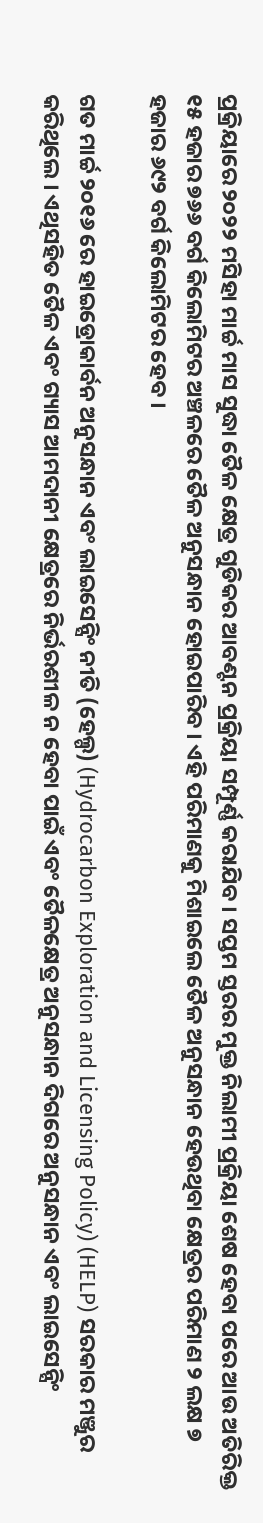ପ୍ରକ୍ରିୟାରେ ୨୦୨୨ ମସିହା ମାର୍ଚ୍ଚ ମାସ ସୁଦ୍ଧା ତୈଳ କ୍ଷେତ୍ର ଗୁଡିକର ଆବଣ୍ଟନ ପ୍ରକ୍ରିୟା ସମ୍ପୂର୍ଣ୍ଣ କରାଯିବ । ସପ୍ତମ ସ୍ତରର ମୁକ୍ତ ନିଲାମୀ ପ୍ରକ୍ରିୟା ଶେଷ ହେବା ପରେ ଆଉ ଅତିରିକ୍ତ ୧୫ ହଜାର ୭୬୬ ବର୍ଗ କିଲୋମିଟର ଅଞ୍ଚଳରେ ତୈଳ ଅନୁସନ୍ଧାନ ହୋଇପାରିବ । ଏହି ପରିମାଣକୁ ମିଶାଇଲେ ତୈଳ ଅନୁସନ୍ଧାନ ହେଉଥିବା କ୍ଷେତ୍ରର ପରିମାଣ ୨ ଲକ୍ଷ ୭ ହଜାର ୬୯୨ ବର୍ଗ କିଲୋମିଟର ହେବ ।

ଗତ ମାର୍ଚ୍ଚ ୨୦୧୬ ରେ ହାଇଡ୍ରୋକାର୍ବନ ଅନୁସନ୍ଧାନ ଏବଂ ଲାଇସେନ୍ସିଂ ନୀତି (ହେଲ୍ପ) (Hydrocarbon Exploration and Licensing Policy) (HELP) ସରକାର ମଞ୍ଜୁର କରିଥିଲେ । ଏଥିସହିତ ତୈଳ ଏବଂ ଗ୍ୟାସ ଆମଦାନୀ କ୍ଷେତ୍ରରେ ନିର୍ଭରଶୀଳ ନ ହେବା ପାଇଁ ଏବଂ ତୈଳକ୍ଷେତ୍ର ଅନୁସନ୍ଧାନ ଦିଗରେ ଅନୁସନ୍ଧାନ ଏବଂ ଲାଇସେନ୍ସିଂ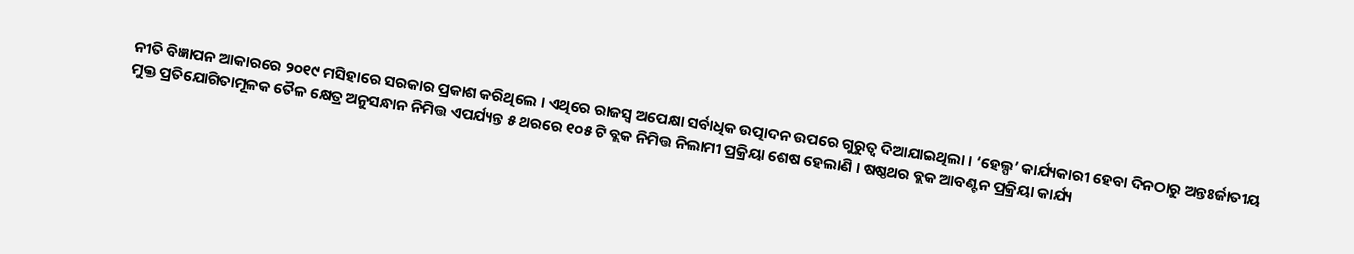ନୀତି ବିଜ୍ଞାପନ ଆକାରରେ ୨୦୧୯ ମସିହାରେ ସରକାର ପ୍ରକାଶ କରିଥିଲେ । ଏଥିରେ ରାଜସ୍ବ ଅପେକ୍ଷା ସର୍ବାଧିକ ଉତ୍ପାଦନ ଉପରେ ଗୁରୁତ୍ବ ଦିଆଯାଇଥିଲା । ‘ହେଲ୍ପ’ କାର୍ଯ୍ୟକାରୀ ହେବା ଦିନଠାରୁ ଅନ୍ତଃର୍ଜାତୀୟ ମୁକ୍ତ ପ୍ରତିଯୋଗିତାମୂଳକ ତୈଳ କ୍ଷେତ୍ର ଅନୁସନ୍ଧାନ ନିମିତ୍ତ ଏପର୍ଯ୍ୟନ୍ତ ୫ ଥରରେ ୧୦୫ ଟି ବ୍ଲକ ନିମିତ୍ତ ନିଲାମୀ ପ୍ରକ୍ରିୟା ଶେଷ ହେଲାଣି । ଷଷ୍ଠଥର ବ୍ଲକ ଆବଣ୍ଟନ ପ୍ରକ୍ରିୟା କାର୍ଯ୍ୟ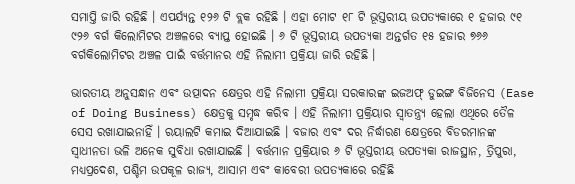ସମାପ୍ତି ଜାରି ରହିଛି । ଏପର୍ଯ୍ୟନ୍ତ ୧୨୬ ଟି ବ୍ଲକ ରହିଛି । ଏହା ମୋଟ ୧୮ ଟି ଭୂସ୍ତରୀୟ ଉପତ୍ୟକାରେ ୧ ହଜାର ୯୧ ୯୨୬ ବର୍ଗ କିଲୋମିଟର ଅଞ୍ଚଳରେ ବ୍ୟାପ୍ତ ହୋଇଛି । ୬ ଟି ଭୂସ୍ତରୀୟ ଉପତ୍ୟକା ଅନ୍ତର୍ଗତ ୧୫ ହଜାର ୭୬୬ ବର୍ଗକିଲୋମିଟର ଅଞ୍ଚଳ ପାଇଁ ବର୍ତ୍ତମାନର ଏହି ନିଲାମୀ ପ୍ରକ୍ରିୟା ଜାରି ରହିଛି ।

ଭାରତୀୟ ଅନୁସନ୍ଧାନ ଏବଂ ଉତ୍ପାଦନ କ୍ଷେତ୍ରର ଏହି ନିଲାମୀ ପ୍ରକ୍ରିୟା ସରକାରଙ୍କ ଇଜଅଫ୍ ଡୁଇଙ୍ଗ ବିଜିନେସ (Ease of Doing Business) କ୍ଷେତ୍ରକୁ ସମୃଦ୍ଧ କରିବ । ଏହି ନିଲାମୀ ପ୍ରକ୍ରିୟାର ସ୍ବାତନ୍ତ୍ର୍ୟ ହେଲା ଏଥିରେ ତୈଳ ସେସ ରଖାଯାଇନାହିଁ । ରୟାଲଟି କମାଇ ଦିଆଯାଇଛି । ବଜାର ଏବଂ ଦର ନିର୍ଦ୍ଧାରଣ କ୍ଷେତ୍ରରେ ବିଡରମାନଙ୍କ ସ୍ବାଧୀନତା ଭଳି ଅନେକ ସୁବିଧା ରଖାଯାଇଛି । ବର୍ତ୍ତମାନ ପ୍ରକ୍ରିୟାର ୬ ଟି ଭୂସ୍ତରୀୟ ଉପତ୍ୟକା ରାଜସ୍ଥାନ, ତ୍ରିପୁରା, ମଧ୍ୟପ୍ରଦେଶ, ପଶ୍ଚିମ ଉପକୂଳ ରାଜ୍ୟ, ଆସାମ ଏବଂ କାବେରୀ ଉପତ୍ୟକାରେ ରହିଛି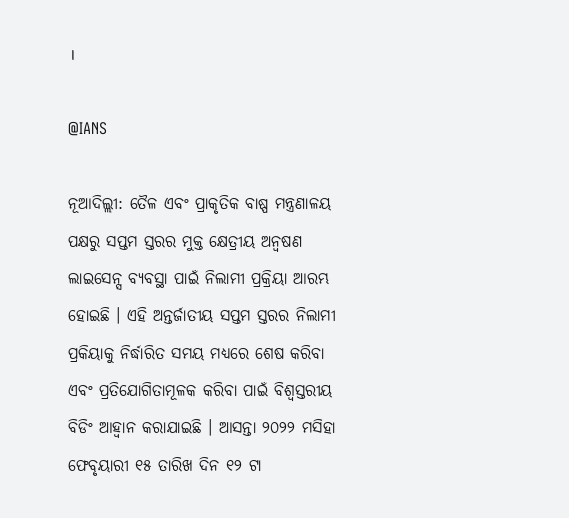।

@IANS

ନୂଆଦିଲ୍ଲୀ: ତୈଳ ଏବଂ ପ୍ରାକୃତିକ ବାଷ୍ପ ମନ୍ତ୍ରଣାଳୟ ପକ୍ଷରୁ ସପ୍ତମ ସ୍ତରର ମୁକ୍ତ କ୍ଷେତ୍ରୀୟ ଅନ୍ବଷଣ ଲାଇସେନ୍ସ ବ୍ୟବସ୍ଥା ପାଇଁ ନିଲାମୀ ପ୍ରକ୍ରିୟା ଆରମ୍ଭ ହୋଇଛି । ଏହି ଅନ୍ତର୍ଜାତୀୟ ସପ୍ତମ ସ୍ତରର ନିଲାମୀ ପ୍ରକିୟାକୁ ନିର୍ଦ୍ଧାରିତ ସମୟ ମଧ୍ୟରେ ଶେଷ କରିବା ଏବଂ ପ୍ରତିଯୋଗିତାମୂଳକ କରିବା ପାଇଁ ବିଶ୍ବସ୍ତରୀୟ ବିଡିଂ ଆହ୍ବାନ କରାଯାଇଛି । ଆସନ୍ତା ୨୦୨୨ ମସିହା ଫେବୃୟାରୀ ୧୫ ତାରିଖ ଦିନ ୧୨ ଟା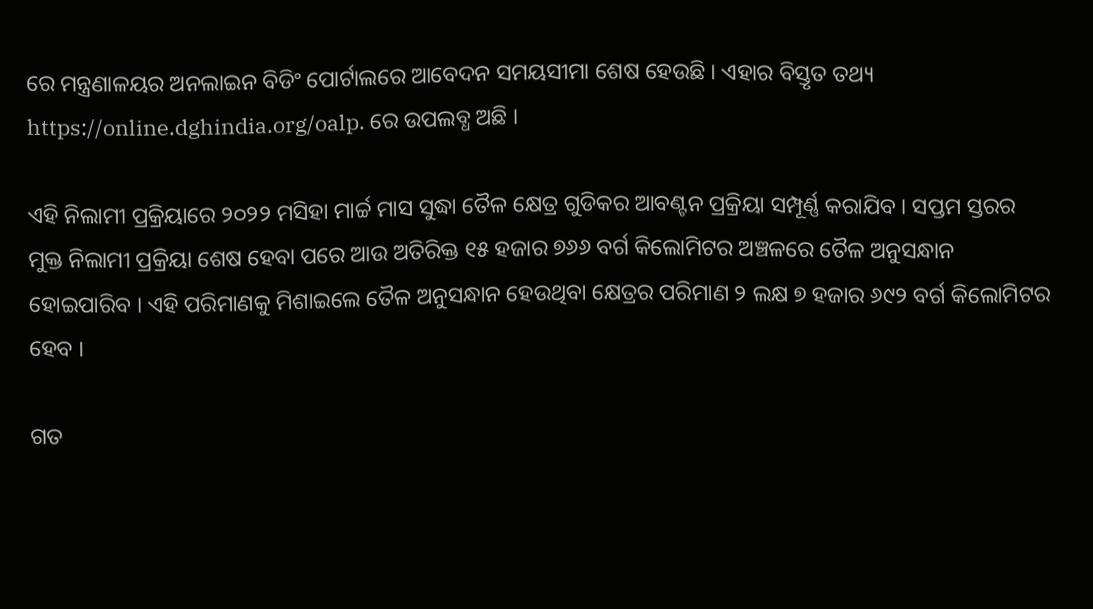ରେ ମନ୍ତ୍ରଣାଳୟର ଅନଲାଇନ ବିଡିଂ ପୋର୍ଟାଲରେ ଆବେଦନ ସମୟସୀମା ଶେଷ ହେଉଛି । ଏହାର ବିସ୍ତୃତ ତଥ୍ୟ https://online.dghindia.org/oalp. ରେ ଉପଲବ୍ଧ ଅଛି ।

ଏହି ନିଲାମୀ ପ୍ରକ୍ରିୟାରେ ୨୦୨୨ ମସିହା ମାର୍ଚ୍ଚ ମାସ ସୁଦ୍ଧା ତୈଳ କ୍ଷେତ୍ର ଗୁଡିକର ଆବଣ୍ଟନ ପ୍ରକ୍ରିୟା ସମ୍ପୂର୍ଣ୍ଣ କରାଯିବ । ସପ୍ତମ ସ୍ତରର ମୁକ୍ତ ନିଲାମୀ ପ୍ରକ୍ରିୟା ଶେଷ ହେବା ପରେ ଆଉ ଅତିରିକ୍ତ ୧୫ ହଜାର ୭୬୬ ବର୍ଗ କିଲୋମିଟର ଅଞ୍ଚଳରେ ତୈଳ ଅନୁସନ୍ଧାନ ହୋଇପାରିବ । ଏହି ପରିମାଣକୁ ମିଶାଇଲେ ତୈଳ ଅନୁସନ୍ଧାନ ହେଉଥିବା କ୍ଷେତ୍ରର ପରିମାଣ ୨ ଲକ୍ଷ ୭ ହଜାର ୬୯୨ ବର୍ଗ କିଲୋମିଟର ହେବ ।

ଗତ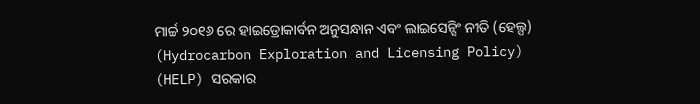ମାର୍ଚ୍ଚ ୨୦୧୬ ରେ ହାଇଡ୍ରୋକାର୍ବନ ଅନୁସନ୍ଧାନ ଏବଂ ଲାଇସେନ୍ସିଂ ନୀତି (ହେଲ୍ପ) (Hydrocarbon Exploration and Licensing Policy) (HELP) ସରକାର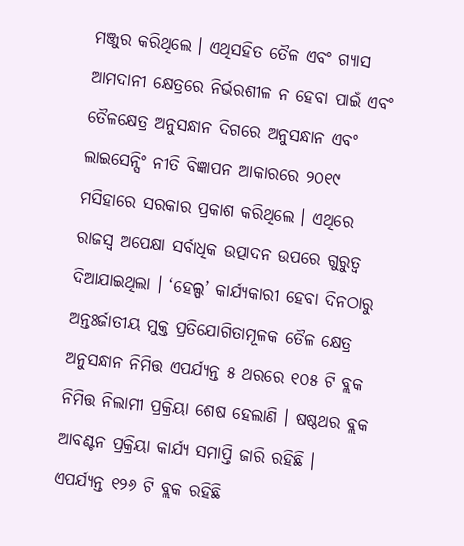ମଞ୍ଜୁର କରିଥିଲେ । ଏଥିସହିତ ତୈଳ ଏବଂ ଗ୍ୟାସ ଆମଦାନୀ କ୍ଷେତ୍ରରେ ନିର୍ଭରଶୀଳ ନ ହେବା ପାଇଁ ଏବଂ ତୈଳକ୍ଷେତ୍ର ଅନୁସନ୍ଧାନ ଦିଗରେ ଅନୁସନ୍ଧାନ ଏବଂ ଲାଇସେନ୍ସିଂ ନୀତି ବିଜ୍ଞାପନ ଆକାରରେ ୨୦୧୯ ମସିହାରେ ସରକାର ପ୍ରକାଶ କରିଥିଲେ । ଏଥିରେ ରାଜସ୍ବ ଅପେକ୍ଷା ସର୍ବାଧିକ ଉତ୍ପାଦନ ଉପରେ ଗୁରୁତ୍ବ ଦିଆଯାଇଥିଲା । ‘ହେଲ୍ପ’ କାର୍ଯ୍ୟକାରୀ ହେବା ଦିନଠାରୁ ଅନ୍ତଃର୍ଜାତୀୟ ମୁକ୍ତ ପ୍ରତିଯୋଗିତାମୂଳକ ତୈଳ କ୍ଷେତ୍ର ଅନୁସନ୍ଧାନ ନିମିତ୍ତ ଏପର୍ଯ୍ୟନ୍ତ ୫ ଥରରେ ୧୦୫ ଟି ବ୍ଲକ ନିମିତ୍ତ ନିଲାମୀ ପ୍ରକ୍ରିୟା ଶେଷ ହେଲାଣି । ଷଷ୍ଠଥର ବ୍ଲକ ଆବଣ୍ଟନ ପ୍ରକ୍ରିୟା କାର୍ଯ୍ୟ ସମାପ୍ତି ଜାରି ରହିଛି । ଏପର୍ଯ୍ୟନ୍ତ ୧୨୬ ଟି ବ୍ଲକ ରହିଛି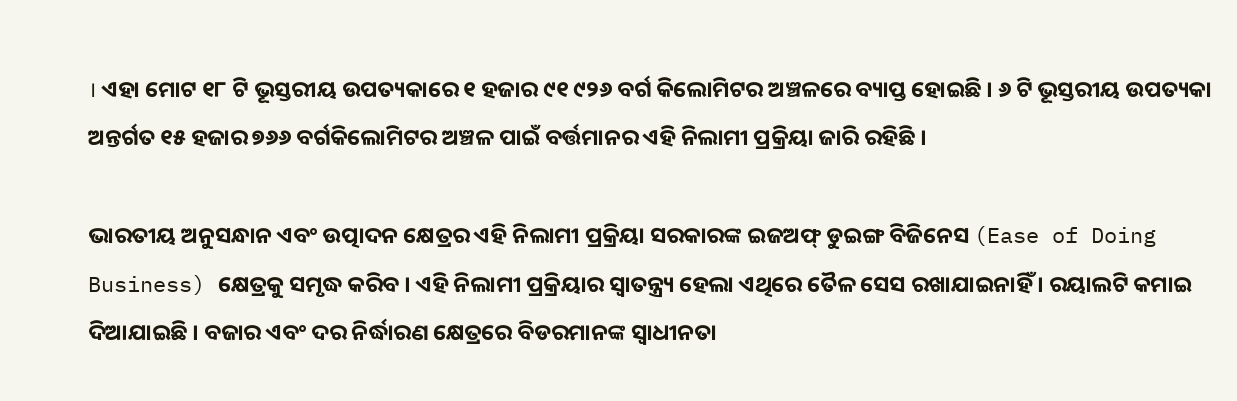। ଏହା ମୋଟ ୧୮ ଟି ଭୂସ୍ତରୀୟ ଉପତ୍ୟକାରେ ୧ ହଜାର ୯୧ ୯୨୬ ବର୍ଗ କିଲୋମିଟର ଅଞ୍ଚଳରେ ବ୍ୟାପ୍ତ ହୋଇଛି । ୬ ଟି ଭୂସ୍ତରୀୟ ଉପତ୍ୟକା ଅନ୍ତର୍ଗତ ୧୫ ହଜାର ୭୬୬ ବର୍ଗକିଲୋମିଟର ଅଞ୍ଚଳ ପାଇଁ ବର୍ତ୍ତମାନର ଏହି ନିଲାମୀ ପ୍ରକ୍ରିୟା ଜାରି ରହିଛି ।

ଭାରତୀୟ ଅନୁସନ୍ଧାନ ଏବଂ ଉତ୍ପାଦନ କ୍ଷେତ୍ରର ଏହି ନିଲାମୀ ପ୍ରକ୍ରିୟା ସରକାରଙ୍କ ଇଜଅଫ୍ ଡୁଇଙ୍ଗ ବିଜିନେସ (Ease of Doing Business) କ୍ଷେତ୍ରକୁ ସମୃଦ୍ଧ କରିବ । ଏହି ନିଲାମୀ ପ୍ରକ୍ରିୟାର ସ୍ବାତନ୍ତ୍ର୍ୟ ହେଲା ଏଥିରେ ତୈଳ ସେସ ରଖାଯାଇନାହିଁ । ରୟାଲଟି କମାଇ ଦିଆଯାଇଛି । ବଜାର ଏବଂ ଦର ନିର୍ଦ୍ଧାରଣ କ୍ଷେତ୍ରରେ ବିଡରମାନଙ୍କ ସ୍ବାଧୀନତା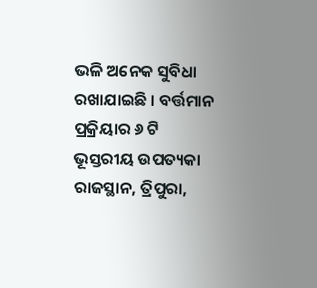ଭଳି ଅନେକ ସୁବିଧା ରଖାଯାଇଛି । ବର୍ତ୍ତମାନ ପ୍ରକ୍ରିୟାର ୬ ଟି ଭୂସ୍ତରୀୟ ଉପତ୍ୟକା ରାଜସ୍ଥାନ, ତ୍ରିପୁରା,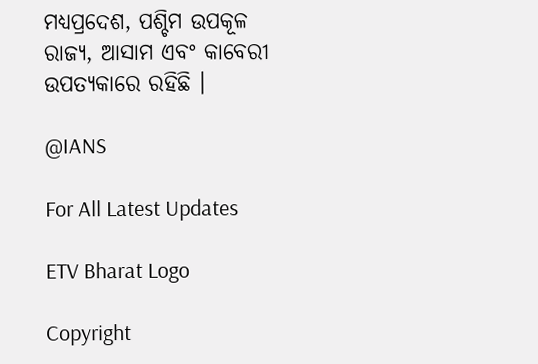ମଧ୍ୟପ୍ରଦେଶ, ପଶ୍ଚିମ ଉପକୂଳ ରାଜ୍ୟ, ଆସାମ ଏବଂ କାବେରୀ ଉପତ୍ୟକାରେ ରହିଛି ।

@IANS

For All Latest Updates

ETV Bharat Logo

Copyright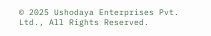© 2025 Ushodaya Enterprises Pvt. Ltd., All Rights Reserved.